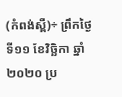(កំពង់ស្ពឺ)÷ ព្រឹកថ្ងៃទី១១ ខែវិច្ឆិកា ឆ្នាំ២០២០ ប្រ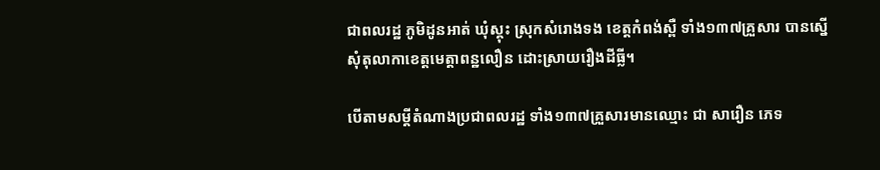ជាពលរដ្ឋ ភូមិដូនអាត់ ឃុំស្គុះ ស្រុកសំរោងទង ខេត្តកំពង់ស្ពឺ ទាំង១៣៧គ្រួសារ បានស្នើសុំតុលាកាខេត្តមេត្តាពន្ឋលឿន ដោះស្រាយរឿងដីធ្លី។

បើតាមសម្តីតំណាងប្រជាពលរដ្ឋ ទាំង១៣៧គ្រួសារមានឈ្មោះ ជា សារឿន ភេទ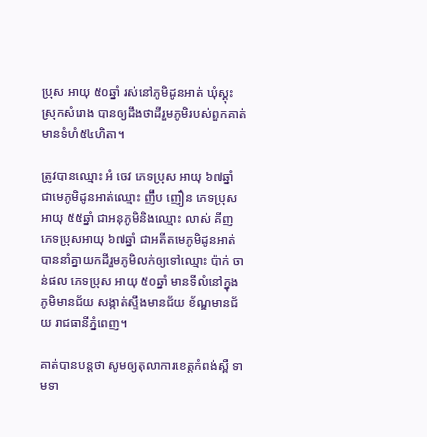ប្រុស អាយុ ៥០ឆ្នាំ រស់នៅភូមិដូនអាត់ ឃុំស្គុះ ស្រុកសំរោង បានឲ្យដឹងថាដីរួមភូមិរបស់ពួកគាត់មានទំហំ៥៤ហិតា។

ត្រូវបានឈ្មោះ អំ ចេវ ភេទប្រុស អាយុ ៦៧ឆ្នាំ ជាមេភូមិដូនអាត់ឈ្មោះ ញ៊ឹប ញឿន ភេទប្រុស អាយុ ៥៥ឆ្នាំ ជាអនុភូមិនិងឈ្មោះ លាស់ គីញ ភេទប្រុសអាយុ ៦៧ឆ្នាំ ជាអតីតមេភូមិដូនអាត់ បាននាំគ្នាយកដីរួមភូមិលក់ឲ្យទៅឈ្មោះ ប៉ាក់ ចាន់ផល ភេទប្រុស អាយុ ៥០ឆ្នាំ មានទីលំនៅក្នុងភូមិមានជ័យ សង្កាត់ស្ទឹងមានជ័យ ខ័ណ្ឌមានជ័យ រាជធានីភ្នំពេញ។

គាត់បានបន្តថា សូមឲ្យតុលាការខេត្តកំពង់ស្ពឺ ទាមទា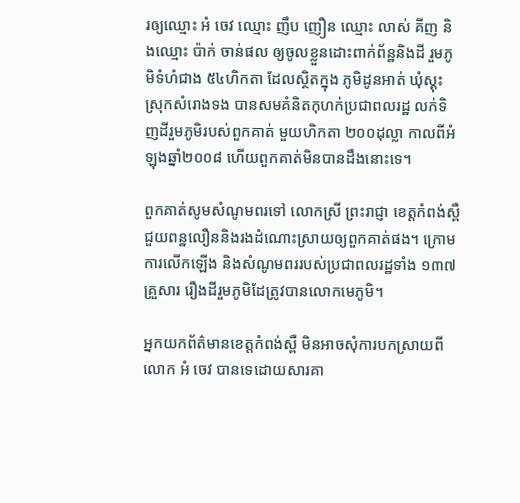រឲ្យឈ្មោះ អំ ចេវ ឈ្មោះ ញឹប ញឿន ឈ្មោះ លាស់ គីញ និងឈ្មោះ ប៉ាក់ ចាន់ផល ឲ្យចូលខ្លួនដោះពាក់ព័ន្ឋនិងដី រួមភូមិទំហំជាង ៥៤ហិកតា ដែលស្ថិតក្នុង ភូមិដូនអាត់ ឃុំស្គុះ ស្រុកសំរោងទង បានសមគំនិតកុហក់ប្រជាពលរដ្ឋ លក់ទិញដីរួមភូមិរបស់ពួកគាត់ មួយហិកតា ២០០ដុល្លា កាលពីអំឡុងឆ្នាំ២០០៨ ហើយពួកគាត់មិនបានដឹងនោះទេ។

ពួកគាត់សូមសំណូមពរទៅ លោកស្រី ព្រះរាជ្ញា ខេត្តកំពង់ស្ពឺ ជួយពន្ឋលឿននិងរងដំណោះស្រាយឲ្យពួកគាត់ផង។ ក្រោមការលើកឡើង និងសំណូមពររបស់ប្រជាពលរដ្ឋទាំង ១៣៧គ្រួសារ រឿងដីរួមភូមិដែត្រូវបានលោកមេភូមិ។

អ្នកយកព័ត៌មានខេត្តកំពង់ស្ពឺ មិនអាចសុំការបកស្រាយពីលោក អំ ចេវ បានទេដោយសារគា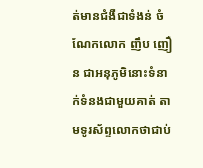ត់មានជំងឺជាទំងន់ ចំណែកលោក ញឹប ញឿន ជាអនុភូមិនោះទំនាក់ទំនងជាមួយគាត់ តាមទូរស័ព្ទលោកថាជាប់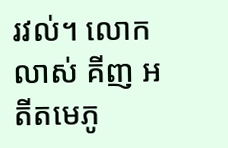រវល់។ លោក លាស់ គីញ អតីតមេភូ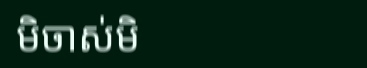មិចាស់មិ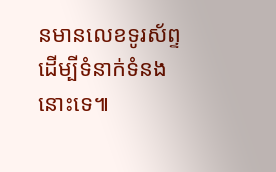នមានលេខទូរស័ព្ទ ដើម្បីទំនាក់ទំនងនោះទេ៕